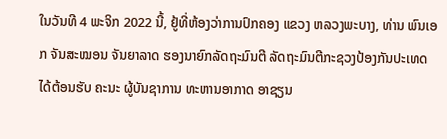ໃນວັນທີ 4 ພະຈິກ 2022 ນີ້, ຢູ້ທີ່ຫ້ອງວ່າການປົກຄອງ ແຂວງ ຫລວງພະບາງ, ທ່ານ ພົນເອກ ຈັນສະໝອນ ຈັນຍາລາດ ຮອງນາຍົກລັດຖະມົນຕີ ລັດຖະມົນຕີກະຊວງປ້ອງກັນປະເທດ ໄດ້ຕ້ອນຮັບ ຄະນະ ຜູ້ບັນຊາການ ທະຫານອາກາດ ອາຊຽນ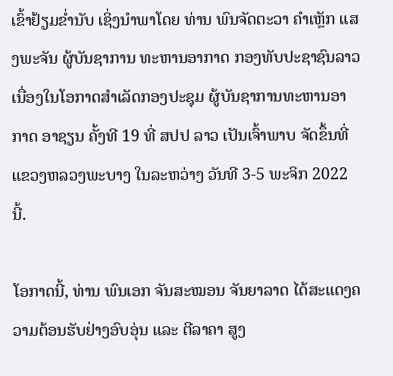ເຂົ້າຢ້ຽມຂໍ່ານັບ ເຊິ່ງນຳພາໂດຍ ທ່ານ ພົນຈັດຕະວາ ຄໍາເຫຼັກ ແສງພະຈັນ ຜູ້ບັນຊາການ ທະຫານອາກາດ ກອງທັບປະຊາຊົນລາວ ເນື່ອງໃນໂອກາດສຳເລັດກອງປະຊຸມ ຜູ້ບັນຊາການທະຫານອາກາດ ອາຊຽນ ຄັ້ງທີ 19 ທີ່ ສປປ ລາວ ເປັນເຈົ້າພາບ ຈັດຂຶ້ນທີ່ແຂວງຫລວງພະບາງ ໃນລະຫວ່າງ ວັນທີ 3-5 ພະຈິກ 2022 ນີ້.

ໂອກາດນີ້, ທ່ານ ພົນເອກ ຈັນສະໝອນ ຈັນຍາລາດ ໄດ້ສະແດງຄວາມຕ້ອນຮັບຢ່າງອົບອຸ່ນ ແລະ ຕີລາຄາ ສູງ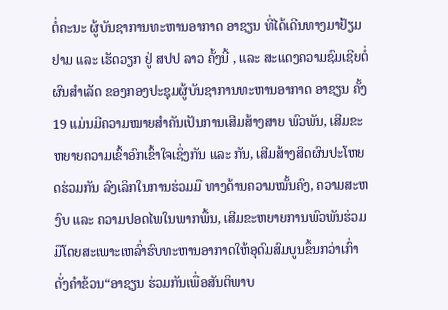ຕໍ່ຄະນະ ຜູ້ບັນຊາການທະຫານອາກາດ ອາຊຽນ ທີ່ໄດ້ເດີນທາງມາຢ້ຽມຢາມ ແລະ ເຮັດວຽກ ຢູ່ ສປປ ລາວ ຄັ້ງນີ້ , ແລະ ສະແດງຄວາມຊົມເຊີຍຕໍ່ຜົນສຳເລັດ ຂອງກອງປະຊຸມຜູ້ບັນຊາການທະຫານອາກາດ ອາຊຽນ ຄັ້ງ19 ແມ່ນມີຄວາມໝາຍສໍາຄັນເປັນການເສີມສ້າງສາຍ ພົວພັນ, ເສີມຂະຫຍາຍຄວາມເຂົ້າອົກເຂົ້າໃຈເຊິ່ງກັນ ແລະ ກັນ, ເສີມສ້າງສິດຜົນປະໂຫຍດຮ່ວມກັນ ລົງເລິກໃນການຮ່ວມມື ທາງດ້ານຄວາມໝັ້ນຄົງ, ຄວາມສະຫງົບ ແລະ ຄວາມປອດໄພໃນພາກພື້ນ, ເສີມຂະຫຍາຍການພົວພັນຮ່ວມມືໂດຍສະເພາະເຫລົ່າຮົບທະຫານອາກາດໃຫ້ອຸດົມສົມບູນຂຶ້ນກວ່າເກົ່າ ດັ່ງຄໍາຂ້ວນ“ອາຊຽນ ຮ່ວມກັນເພື່ອສັນຕິພາບ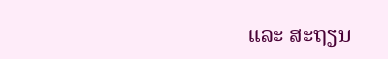ແລະ ສະຖຽນ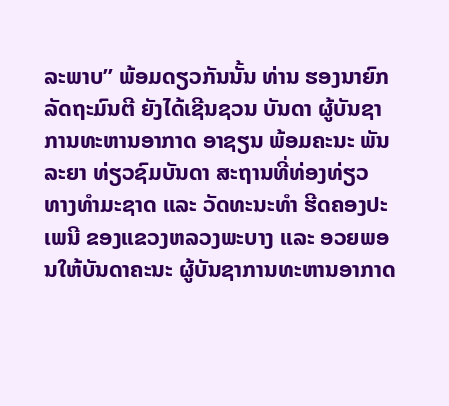ລະພາບ” ພ້ອມດຽວກັນນັ້ນ ທ່ານ ຮອງນາຍົກລັດຖະມົນຕີ ຍັງໄດ້ເຊີນຊວນ ບັນດາ ຜູ້ບັນຊາການທະຫານອາກາດ ອາຊຽນ ພ້ອມຄະນະ ພັນລະຍາ ທ່ຽວຊົມບັນດາ ສະຖານທີ່ທ່ອງທ່ຽວ ທາງທຳມະຊາດ ແລະ ວັດທະນະທຳ ຮີດຄອງປະເພນີ ຂອງແຂວງຫລວງພະບາງ ແລະ ອວຍພອນໃຫ້ບັນດາຄະນະ ຜູ້ບັນຊາການທະຫານອາກາດ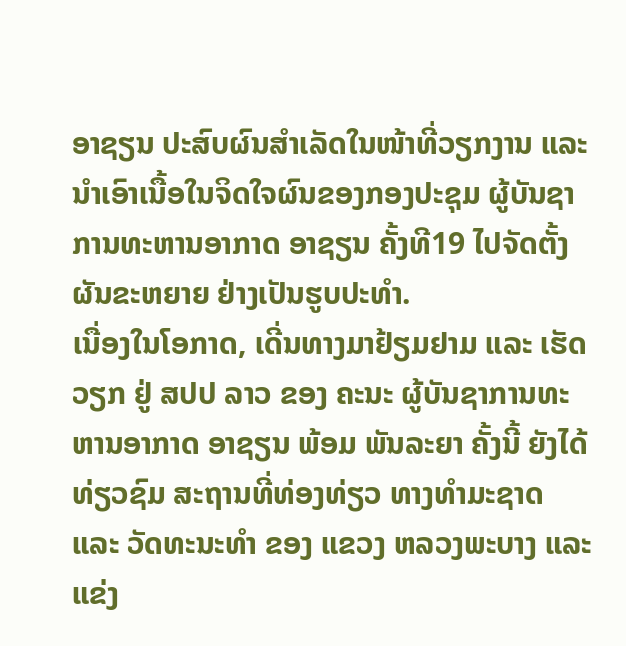ອາຊຽນ ປະສົບຜົນສຳເລັດໃນໜ້າທີ່ວຽກງານ ແລະ ນຳເອົາເນື້ອໃນຈິດໃຈຜົນຂອງກອງປະຊຸມ ຜູ້ບັນຊາການທະຫານອາກາດ ອາຊຽນ ຄັ້ງທີ19 ໄປຈັດຕັ້ງຜັນຂະຫຍາຍ ຢ່າງເປັນຮູບປະທໍາ.
ເນື່ອງໃນໂອກາດ, ເດີ່ນທາງມາຢ້ຽມຢາມ ແລະ ເຮັດວຽກ ຢູ່ ສປປ ລາວ ຂອງ ຄະນະ ຜູ້ບັນຊາການທະຫານອາກາດ ອາຊຽນ ພ້ອມ ພັນລະຍາ ຄັ້ງນີ້ ຍັງໄດ້ ທ່ຽວຊົມ ສະຖານທີ່ທ່ອງທ່ຽວ ທາງທໍາມະຊາດ ແລະ ວັດທະນະທຳ ຂອງ ແຂວງ ຫລວງພະບາງ ແລະ ແຂ່ງ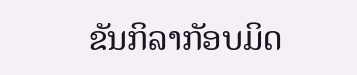ຂັນກິລາກັອບມິດ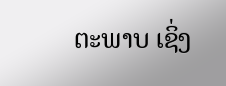ຕະພາບ ເຊິ່ງ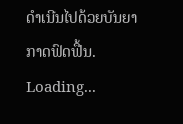ດໍາເນີນໄປດ້ວຍບັນຍາກາດຟົດຟື້ນ.
Loading...